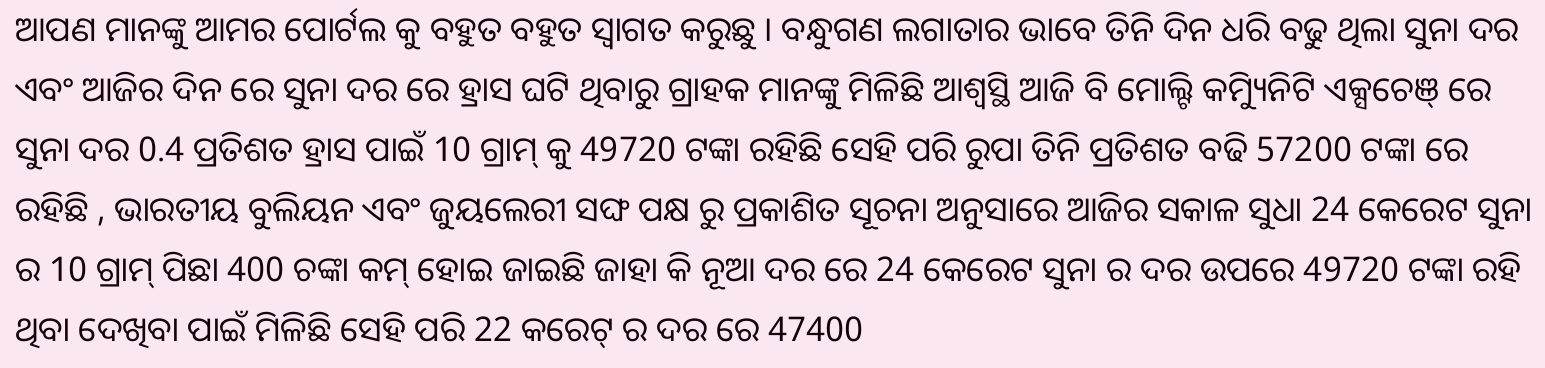ଆପଣ ମାନଙ୍କୁ ଆମର ପୋର୍ଟଲ କୁ ବହୁତ ବହୁତ ସ୍ୱାଗତ କରୁଛୁ । ବନ୍ଧୁଗଣ ଲଗାତାର ଭାବେ ତିନି ଦିନ ଧରି ବଢୁ ଥିଲା ସୁନା ଦର ଏବଂ ଆଜିର ଦିନ ରେ ସୁନା ଦର ରେ ହ୍ରାସ ଘଟି ଥିବାରୁ ଗ୍ରାହକ ମାନଙ୍କୁ ମିଳିଛି ଆଶ୍ୱସ୍ଥି ଆଜି ବି ମୋଲ୍ଟି କମ୍ୟିୁନିଟି ଏକ୍ସଚେଞ୍ ରେ ସୁନା ଦର 0.4 ପ୍ରତିଶତ ହ୍ରାସ ପାଇଁ 10 ଗ୍ରାମ୍ କୁ 49720 ଟଙ୍କା ରହିଛି ସେହି ପରି ରୁପା ତିନି ପ୍ରତିଶତ ବଢି 57200 ଟଙ୍କା ରେ ରହିଛି , ଭାରତୀୟ ବୁଲିୟନ ଏବଂ ଜୁୟଲେରୀ ସଙ୍ଘ ପକ୍ଷ ରୁ ପ୍ରକାଶିତ ସୂଚନା ଅନୁସାରେ ଆଜିର ସକାଳ ସୁଧା 24 କେରେଟ ସୁନା ର 10 ଗ୍ରାମ୍ ପିଛା 400 ଚଙ୍କା କମ୍ ହୋଇ ଜାଇଛି ଜାହା କି ନୂଆ ଦର ରେ 24 କେରେଟ ସୁନା ର ଦର ଉପରେ 49720 ଟଙ୍କା ରହି ଥିବା ଦେଖିବା ପାଇଁ ମିଳିଛି ସେହି ପରି 22 କରେଟ୍ ର ଦର ରେ 47400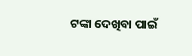ଟଙ୍କା ଦେଖିବା ପାଇଁ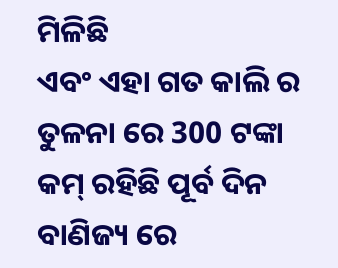ମିଳିଛି
ଏବଂ ଏହା ଗତ କାଲି ର ତୁଳନା ରେ 300 ଟଙ୍କା କମ୍ ରହିଛି ପୂର୍ବ ଦିନ ବାଣିଜ୍ୟ ରେ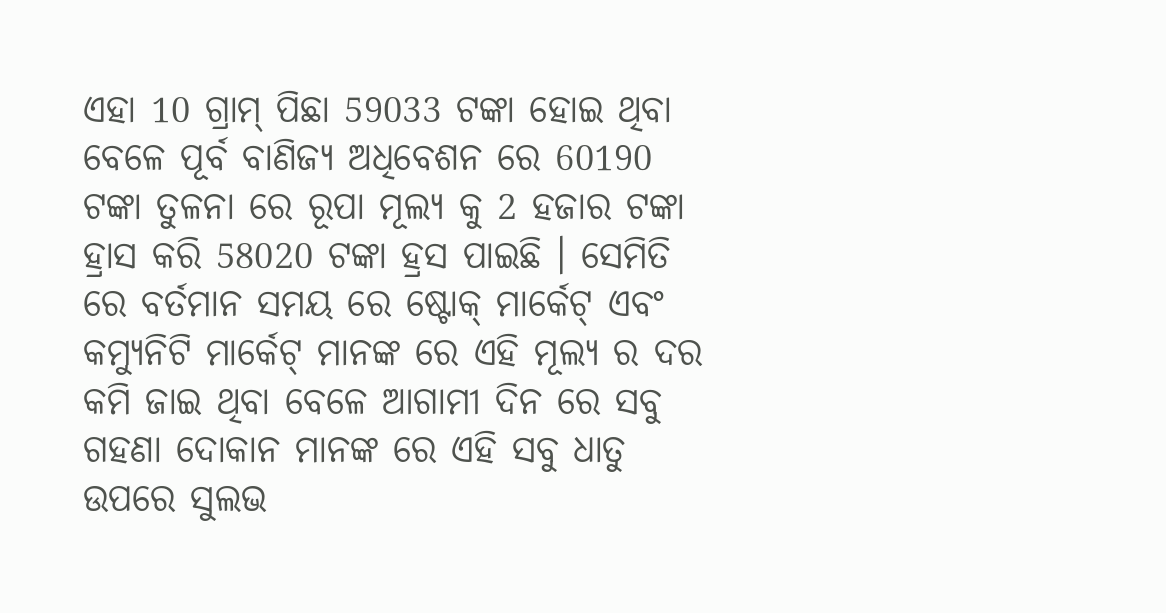ଏହା 10 ଗ୍ରାମ୍ ପିଛା 59033 ଟଙ୍କା ହୋଇ ଥିବା ବେଳେ ପୂର୍ବ ବାଣିଜ୍ୟ ଅଧିବେଶନ ରେ 60190 ଟଙ୍କା ତୁଳନା ରେ ରୂପା ମୂଲ୍ୟ କୁ 2 ହଜାର ଟଙ୍କା ହ୍ରାସ କରି 58020 ଟଙ୍କା ହ୍ରସ ପାଇଛି । ସେମିତି ରେ ବର୍ତମାନ ସମୟ ରେ ଷ୍ଟୋକ୍ ମାର୍କେଟ୍ ଏବଂ କମ୍ୟୁନିଟି ମାର୍କେଟ୍ ମାନଙ୍କ ରେ ଏହି ମୂଲ୍ୟ ର ଦର କମି ଜାଇ ଥିବା ବେଳେ ଆଗାମୀ ଦିନ ରେ ସବୁ ଗହଣା ଦୋକାନ ମାନଙ୍କ ରେ ଏହି ସବୁ ଧାତୁ ଉପରେ ସୁଲଭ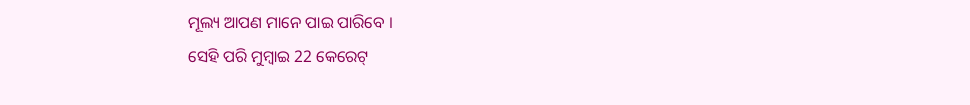ମୂଲ୍ୟ ଆପଣ ମାନେ ପାଇ ପାରିବେ ।
ସେହି ପରି ମୁମ୍ବାଇ 22 କେରେଟ୍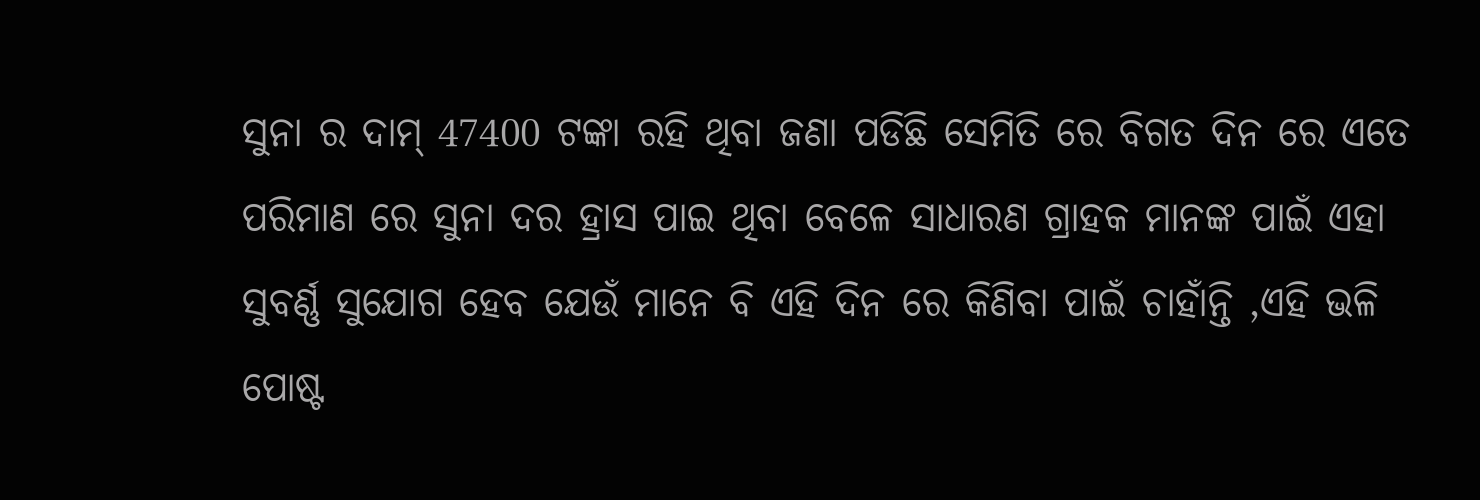ସୁନା ର ଦାମ୍ 47400 ଟଙ୍କା ରହି ଥିବା ଜଣା ପଡିଛି ସେମିତି ରେ ବିଗତ ଦିନ ରେ ଏତେ ପରିମାଣ ରେ ସୁନା ଦର ହ୍ରାସ ପାଇ ଥିବା ବେଳେ ସାଧାରଣ ଗ୍ରାହକ ମାନଙ୍କ ପାଇଁ ଏହା ସୁବର୍ଣ୍ଣ ସୁଯୋଗ ହେବ ଯେଉଁ ମାନେ ବି ଏହି ଦିନ ରେ କିଣିବା ପାଇଁ ଚାହାଁନ୍ତି ,ଏହି ଭଳି ପୋଷ୍ଟ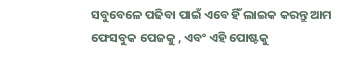ସବୁବେଳେ ପଢିବା ପାଇଁ ଏବେ ହିଁ ଲାଇକ କରନ୍ତୁ ଆମ ଫେସବୁକ ପେଜକୁ , ଏବଂ ଏହି ପୋଷ୍ଟକୁ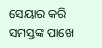ସେୟାର କରି ସମସ୍ତଙ୍କ ପାଖେ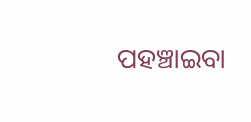ପହଞ୍ଚାଇବା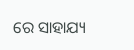ରେ ସାହାଯ୍ୟ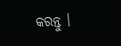କରନ୍ତୁ ।